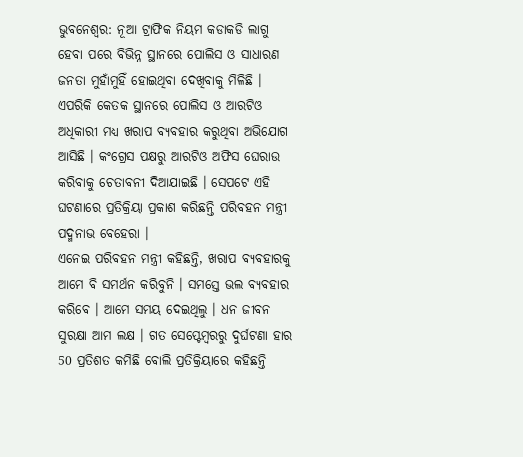ଭୁବନେଶ୍ବର: ନୂଆ ଟ୍ରାଫିକ ନିୟମ କଡାକଡି ଲାଗୁ ହେବା ପରେ ବିଭିନ୍ନ ସ୍ଥାନରେ ପୋଲିସ ଓ ସାଧାରଣ ଜନତା ମୁହାଁମୁହିଁ ହୋଇଥିବା ଦେଖିବାକୁ ମିଳିଛି । ଏପରିକି କେତକ ସ୍ଥାନରେ ପୋଲିସ ଓ ଆରଟିଓ ଅଧିକାରୀ ମଧ୍ୟ ଖରାପ ବ୍ୟବହାର କରୁଥିବା ଅଭିଯୋଗ ଆସିଛି । କଂଗ୍ରେସ ପକ୍ଷରୁ ଆରଟିଓ ଅଫିସ ଘେରାଉ କରିବାକୁ ଚେତାବନୀ ଦିଆଯାଇଛି । ସେପଟେ ଏହି ଘଟଣାରେ ପ୍ରତିକ୍ରିୟା ପ୍ରକାଶ କରିଛନ୍ତି ପରିବହନ ମନ୍ତ୍ରୀ ପଦ୍ମନାଭ ବେହେରା ।
ଏନେଇ ପରିବହନ ମନ୍ତ୍ରୀ କହିଛନ୍ତି, ଖରାପ ବ୍ୟବହାରକୁ ଆମେ ବି ସମର୍ଥନ କରିବୁନି । ସମସ୍ତେ ଭଲ ବ୍ୟବହାର କରିବେ । ଆମେ ସମୟ ଦେଇଥିଲୁ । ଧନ ଜୀବନ ସୁରକ୍ଷା ଆମ ଲକ୍ଷ । ଗତ ସେପ୍ଟେମ୍ବରରୁ ଦୁର୍ଘଟଣା ହାର 50 ପ୍ରତିଶତ କମିଛି ବୋଲି ପ୍ରତିକ୍ରିୟାରେ କହିଛନ୍ତି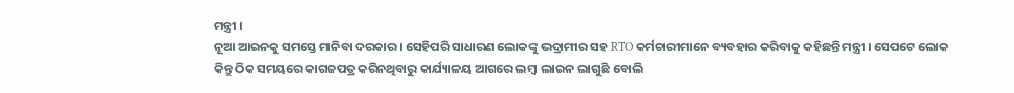ମନ୍ତ୍ରୀ ।
ନୂଆ ଆଇନକୁ ସମସ୍ତେ ମାନିବା ଦରକାର । ସେହିପରି ସାଧାରଣ ଲୋକଙ୍କୁ ଭଦ୍ରାମୀର ସହ RTO କର୍ମଚାରୀମାନେ ବ୍ୟବହାର କରିବାକୁ କହିଛନ୍ତି ମନ୍ତ୍ରୀ । ସେପଟେ ଲୋକ କିନ୍ତୁ ଠିକ ସମୟରେ କାଗଜପତ୍ର କରିନଥିବାରୁ କାର୍ଯ୍ୟାଳୟ ଆଗରେ ଲମ୍ବା ଲାଇନ ଲାଗୁଛି ବୋଲି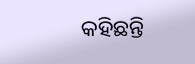କହିଛନ୍ତି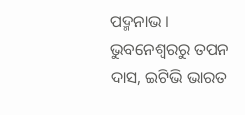ପଦ୍ମନାଭ ।
ଭୁବନେଶ୍ବରରୁ ତପନ ଦାସ, ଇଟିଭି ଭାରତ